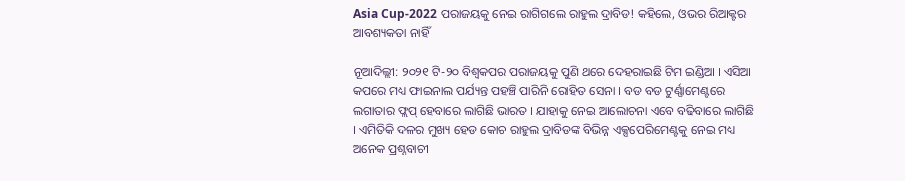Asia Cup-2022 ପରାଜୟକୁ ନେଇ ରାଗିଗଲେ ରାହୁଲ ଦ୍ରାବିଡ! କହିଲେ, ଓଭର ରିଆକ୍ଟର ଆବଶ୍ୟକତା ନାହିଁ

ନୂଆଦିଲ୍ଲୀ: ୨୦୨୧ ଟି-୨୦ ବିଶ୍ୱକପର ପରାଜୟକୁ ପୁଣି ଥରେ ଦେହରାଇଛି ଟିମ ଇଣ୍ଡିଆ । ଏସିଆ କପରେ ମଧ୍ୟ ଫାଇନାଲ ପର୍ଯ୍ୟନ୍ତ ପହଞ୍ଚି ପାରିନି ରୋହିତ ସେନା । ବଡ ବଡ ଟୁର୍ଣ୍ଣାମେଣ୍ଟରେ ଲଗାତାର ଫ୍ଲପ୍ ହେବାରେ ଲାଗିଛି ଭାରତ । ଯାହାକୁ ନେଇ ଆଲୋଚନା ଏବେ ବଢିବାରେ ଲାଗିଛି । ଏମିତିକି ଦଳର ମୁଖ୍ୟ ହେଡ କୋଚ ରାହୁଲ ଦ୍ରାବିଡଙ୍କ ବିଭିନ୍ନ ଏକ୍ସପେରିମେଣ୍ଟକୁ ନେଇ ମଧ୍ୟ ଅନେକ ପ୍ରଶ୍ନବାଚୀ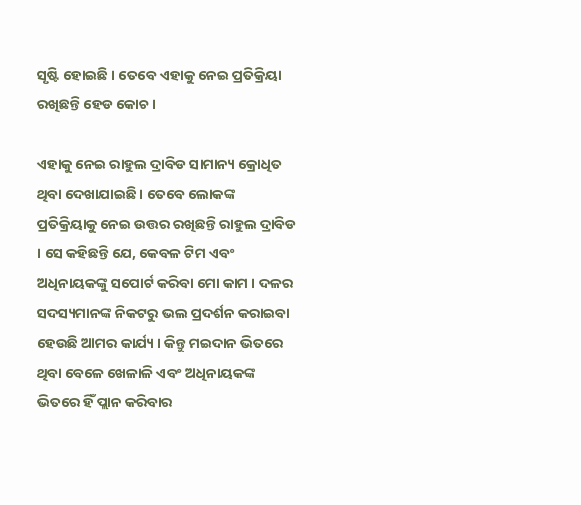ସୃଷ୍ଟି ହୋଇଛି । ତେବେ ଏହାକୁ ନେଇ ପ୍ରତିକ୍ରିୟା ରଖିଛନ୍ତି ହେଡ କୋଚ ।

ଏହାକୁ ନେଇ ରାହୁଲ ଦ୍ରାବିଡ ସାମାନ୍ୟ କ୍ରୋଧିତ ଥିବା ଦେଖାଯାଇଛି । ତେବେ ଲୋକଙ୍କ ପ୍ରତିକ୍ରିୟାକୁ ନେଇ ଉତ୍ତର ରଖିଛନ୍ତି ରାହୁଲ ଦ୍ରାବିଡ । ସେ କହିଛନ୍ତି ଯେ, କେବଳ ଟିମ ଏବଂ ଅଧିନାୟକଙ୍କୁ ସପୋର୍ଟ କରିବା ମୋ କାମ । ଦଳର ସଦସ୍ୟମାନଙ୍କ ନିକଟରୁ ଭଲ ପ୍ରଦର୍ଶନ କରାଇବା ହେଉଛି ଆମର କାର୍ଯ୍ୟ । କିନ୍ତୁ ମଇଦାନ ଭିତରେ ଥିବା ବେଳେ ଖେଳାଳି ଏବଂ ଅଧିନାୟକଙ୍କ ଭିତରେ ହିଁ ପ୍ଲାନ କରିବାର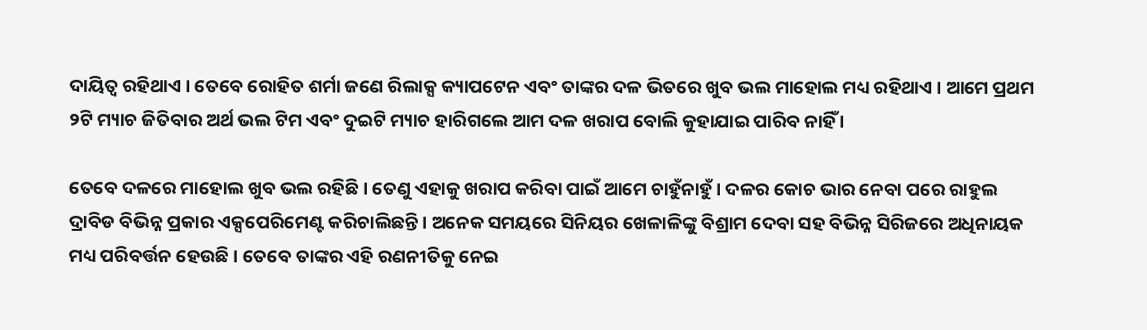ଦାୟିତ୍ୱ ରହିଥାଏ । ତେବେ ରୋହିତ ଶର୍ମା ଜଣେ ରିଲାକ୍ସ କ୍ୟାପଟେନ ଏବଂ ତାଙ୍କର ଦଳ ଭିତରେ ଖୁବ ଭଲ ମାହୋଲ ମଧ୍ୟ ରହିଥାଏ । ଆମେ ପ୍ରଥମ ୨ଟି ମ୍ୟାଚ ଜିତିବାର ଅର୍ଥ ଭଲ ଟିମ ଏବଂ ଦୁଇଟି ମ୍ୟାଚ ହାରିଗଲେ ଆମ ଦଳ ଖରାପ ବୋଲି କୁହାଯାଇ ପାରିବ ନାହିଁ ।

ତେବେ ଦଳରେ ମାହୋଲ ଖୁବ ଭଲ ରହିଛି । ତେଣୁ ଏହାକୁ ଖରାପ କରିବା ପାଇଁ ଆମେ ଚାହୁଁନାହୁଁ । ଦଳର କୋଚ ଭାର ନେବା ପରେ ରାହୁଲ ଦ୍ରାବିଡ ବିଭିନ୍ନ ପ୍ରକାର ଏକ୍ସପେରିମେଣ୍ଟ କରିଚାଲିଛନ୍ତି । ଅନେକ ସମୟରେ ସିନିୟର ଖେଳାଳିଙ୍କୁ ବିଶ୍ରାମ ଦେବା ସହ ବିଭିନ୍ନ ସିରିଜରେ ଅଧିନାୟକ ମଧ୍ୟ ପରିବର୍ତ୍ତନ ହେଉଛି । ତେବେ ତାଙ୍କର ଏହି ରଣନୀତିକୁ ନେଇ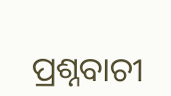ପ୍ରଶ୍ନବାଚୀ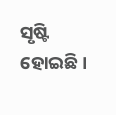ସୃଷ୍ଟି ହୋଇଛି ।